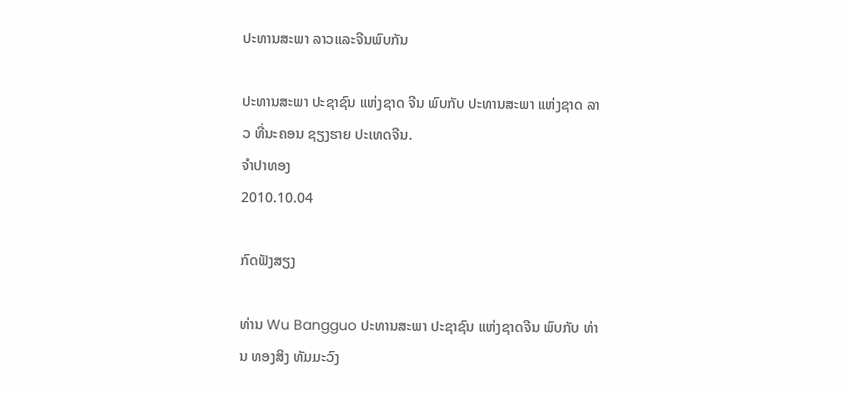ປະທານສະພາ ລາວແລະຈີນພົບກັນ

ປະທານສະພາ ປະຊາຊົນ ແຫ່ງຊາດ ຈີນ ພົບກັບ ປະທານສະພາ ແຫ່ງຊາດ ລາວ ທີ່ນະຄອນ ຊຽງຮາຍ ປະເທດຈີນ.
ຈໍາປາທອງ
2010.10.04

ກົດຟັງສຽງ

ທ່ານ Wu Bangguo ປະທານສະພາ ປະຊາຊົນ ແຫ່ງຊາດຈີນ ພົບກັບ ທ່ານ ທອງສິງ ທັມມະວົງ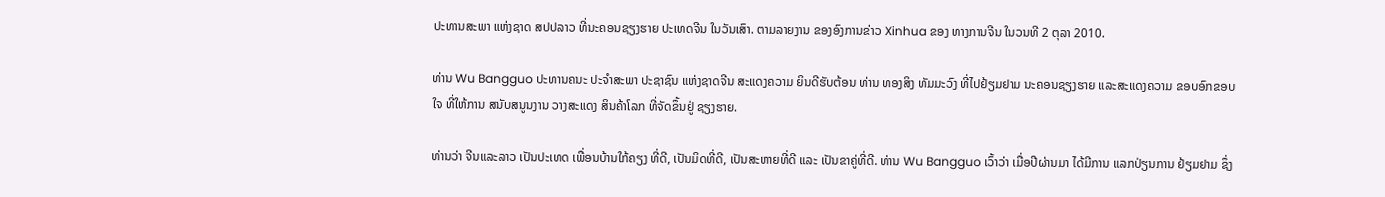ປະທານສະພາ ແຫ່ງຊາດ ສປປລາວ ທີ່ນະຄອນຊຽງຮາຍ ປະເທດຈີນ ໃນວັນເສົາ. ຕາມລາຍງານ ຂອງອົງການຂ່າວ Xinhua ຂອງ ທາງການຈີນ ໃນວນທີ 2 ຕຸລາ 2010.

ທ່ານ Wu Bangguo ປະທານຄນະ ປະຈຳສະພາ ປະຊາຊົນ ແຫ່ງຊາດຈີນ ສະແດງຄວາມ ຍິນດີຮັບຕ້ອນ ທ່ານ ທອງສິງ ທັມມະວົງ ທີ່ໄປຢ້ຽມຢາມ ນະຄອນຊຽງຮາຍ ແລະສະແດງຄວາມ ຂອບອົກຂອບໃຈ ທີ່ໃຫ້ການ ສນັບສນູນງານ ວາງສະແດງ ສິນຄ້າໂລກ ທີ່ຈັດຂຶ້ນຢູ່ ຊຽງຮາຍ.

ທ່ານວ່າ ຈີນແລະລາວ ເປັນປະເທດ ເພື່ອນບ້ານໃກ້ຄຽງ ທີ່ດີ, ເປັນມິດທີ່ດີ, ເປັນສະຫາຍທີ່ດີ ແລະ ເປັນຂາຄູ່ທີ່ດີ. ທ່ານ Wu Bangguo ເວົ້າວ່າ ເມື່ອປີຜ່ານມາ ໄດ້ມີການ ແລກປ່ຽນການ ຢ້ຽມຢາມ ຊຶ່ງ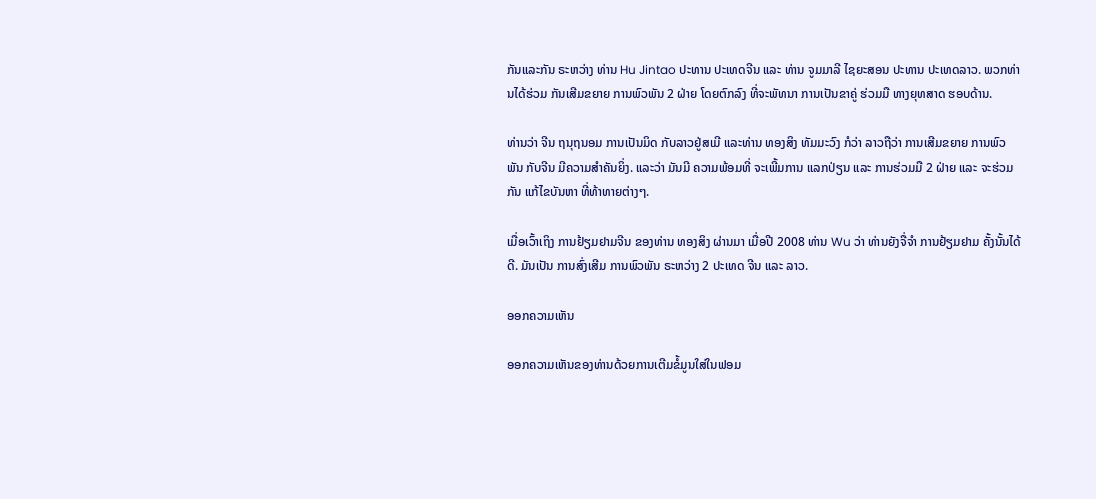ກັນແລະກັນ ຣະຫວ່າງ ທ່ານ Hu Jintao ປະທານ ປະເທດຈີນ ແລະ ທ່ານ ຈູມມາລີ ໄຊຍະສອນ ປະທານ ປະເທດລາວ. ພວກທ່ານໄດ້ຮ່ວມ ກັນເສີມຂຍາຍ ການພົວພັນ 2 ຝ່າຍ ໂດຍຕົກລົງ ທີ່ຈະພັທນາ ການເປັນຂາຄູ່ ຮ່ວມມື ທາງຍຸທສາດ ຮອບດ້ານ.

ທ່ານວ່າ ຈີນ ຖນຸຖນອມ ການເປັນມິດ ກັບລາວຢູ່ສເມີ ແລະທ່ານ ທອງສິງ ທັມມະວົງ ກໍວ່າ ລາວຖືວ່າ ການເສີມຂຍາຍ ການພົວພັນ ກັບຈີນ ມີຄວາມສຳຄັນຍິ່ງ. ແລະວ່າ ມັນມີ ຄວາມພ້ອມທີ່ ຈະເພີ້ມການ ແລກປ່ຽນ ແລະ ການຮ່ວມມື 2 ຝ່າຍ ແລະ ຈະຮ່ວມກັນ ແກ້ໄຂບັນຫາ ທີ່ທ້າທາຍຕ່າງໆ.

ເມື່ອເວົ້າເຖິງ ການຢ້ຽມຢາມຈີນ ຂອງທ່ານ ທອງສິງ ຜ່ານມາ ເມື່ອປີ 2008 ທ່ານ Wu ວ່າ ທ່ານຍັງຈື່ຈຳ ການຢ້ຽມຢາມ ຄັ້ງນັ້ນໄດ້ດີ. ມັນເປັນ ການສົ່ງເສີມ ການພົວພັນ ຣະຫວ່າງ 2 ປະເທດ ຈີນ ແລະ ລາວ.

ອອກຄວາມເຫັນ

ອອກຄວາມເຫັນຂອງທ່ານດ້ວຍການເຕີມຂໍ້ມູນໃສ່ໃນຟອມ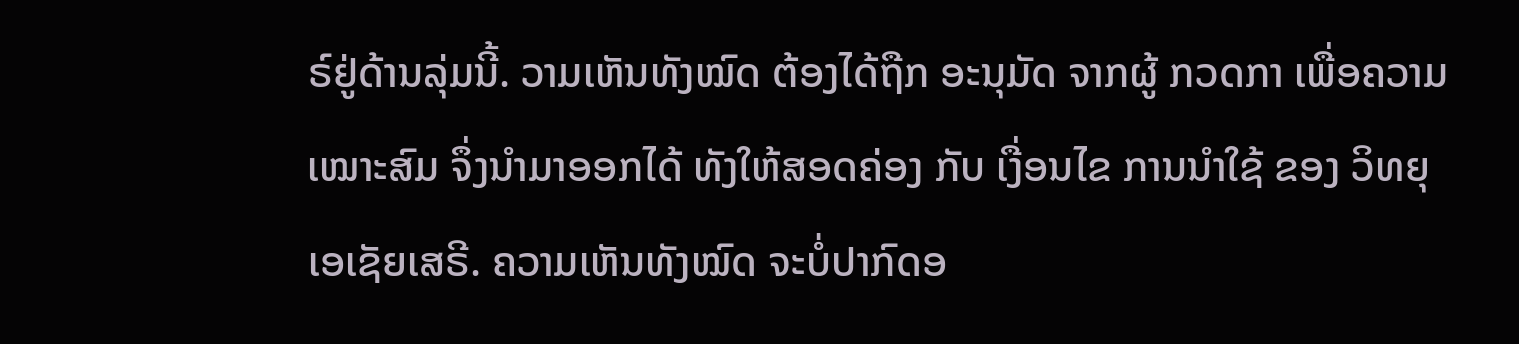ຣ໌ຢູ່ດ້ານລຸ່ມນີ້. ວາມເຫັນທັງໝົດ ຕ້ອງໄດ້ຖືກ ອະນຸມັດ ຈາກຜູ້ ກວດກາ ເພື່ອຄວາມເໝາະສົມ ຈຶ່ງນໍາມາອອກໄດ້ ທັງໃຫ້ສອດຄ່ອງ ກັບ ເງື່ອນໄຂ ການນຳໃຊ້ ຂອງ ວິທຍຸເອເຊັຍເສຣີ. ຄວາມເຫັນທັງໝົດ ຈະບໍ່ປາກົດອ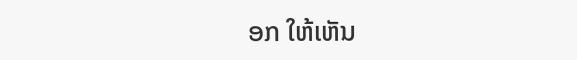ອກ ໃຫ້ເຫັນ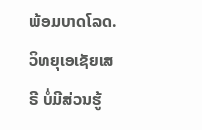ພ້ອມບາດໂລດ. ວິທຍຸເອເຊັຍເສຣີ ບໍ່ມີສ່ວນຮູ້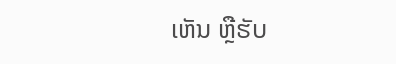ເຫັນ ຫຼືຮັບ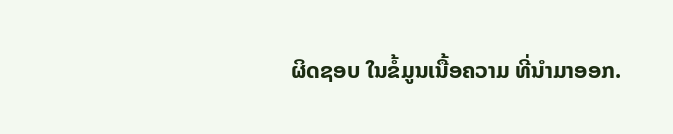ຜິດຊອບ ໃນຂໍ້ມູນເນື້ອຄວາມ ທີ່ນໍາມາອອກ.